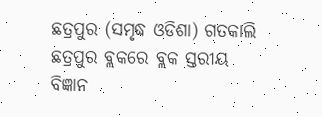ଛତ୍ରପୁର (ସମୃଦ୍ଧ ଓଡିଶା) ଗତକାଲି ଛତ୍ରପୁର ବ୍ଲକରେ ବ୍ଲକ ସ୍ତରୀୟ ବିଜ୍ଞାନ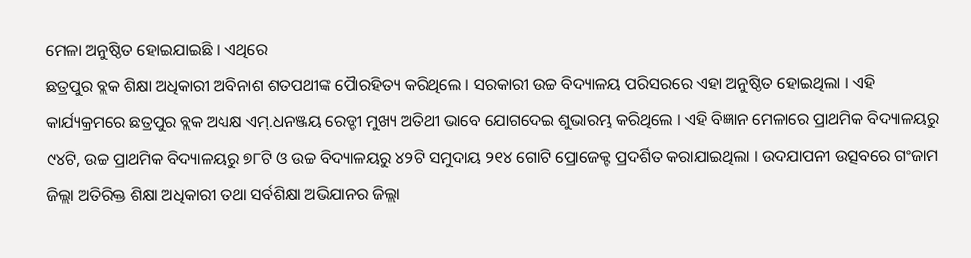ମେଳା ଅନୁଷ୍ଠିତ ହୋଇଯାଇଛି । ଏଥିରେ
ଛତ୍ରପୁର ବ୍ଲକ ଶିକ୍ଷା ଅଧିକାରୀ ଅବିନାଶ ଶତପଥୀଙ୍କ ପୈାରହିତ୍ୟ କରିଥିଲେ । ସରକାରୀ ଉଚ୍ଚ ବିଦ୍ୟାଳୟ ପରିସରରେ ଏହା ଅନୁଷ୍ଠିତ ହୋଇଥିଲା । ଏହି କାର୍ଯ୍ୟକ୍ରମରେ ଛତ୍ରପୁର ବ୍ଲକ ଅଧ୍ୟକ୍ଷ ଏମ୍.ଧନଞ୍ଜୟ ରେଡ୍ଡୀ ମୁଖ୍ୟ ଅତିଥୀ ଭାବେ ଯୋଗଦେଇ ଶୁଭାରମ୍ଭ କରିଥିଲେ । ଏହି ବିଜ୍ଞାନ ମେଳାରେ ପ୍ରାଥମିକ ବିଦ୍ୟାଳୟରୁ ୯୪ଟି, ଉଚ୍ଚ ପ୍ରାଥମିକ ବିଦ୍ୟାଳୟରୁ ୭୮ଟି ଓ ଉଚ୍ଚ ବିଦ୍ୟାଳୟରୁ ୪୨ଟି ସମୁଦାୟ ୨୧୪ ଗୋଟି ପ୍ରୋଜେକ୍ଟ ପ୍ରଦର୍ଶିତ କରାଯାଇଥିଲା । ଉଦଯାପନୀ ଉତ୍ସବରେ ଗଂଜାମ ଜିଲ୍ଲା ଅତିରିକ୍ତ ଶିକ୍ଷା ଅଧିକାରୀ ତଥା ସର୍ବଶିକ୍ଷା ଅଭିଯାନର ଜିଲ୍ଲା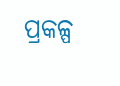ପ୍ରକଳ୍ପ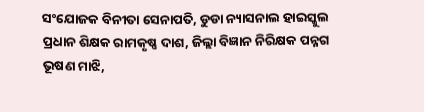ସଂଯୋଜକ ବିନୀତା ସେନାପତି, ଡୁଡା ନ୍ୟାସନାଲ ହାଇସ୍କୁଲ ପ୍ରଧାନ ଶିକ୍ଷକ ରାମକୃଷ୍ଣ ଦାଶ, ଜିଲ୍ଲା ବିଜ୍ଞାନ ନିରିକ୍ଷକ ପନ୍ନଗ ଭୂଷଣ ମାଝି,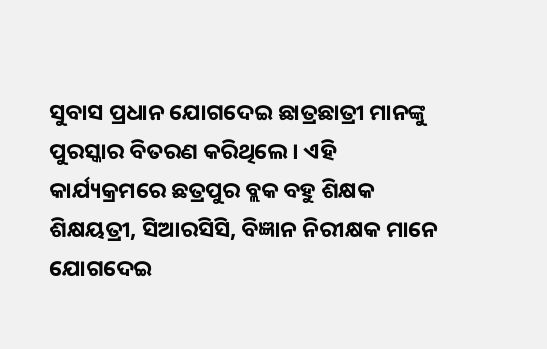ସୁବାସ ପ୍ରଧାନ ଯୋଗଦେଇ ଛାତ୍ରଛାତ୍ରୀ ମାନଙ୍କୁ ପୁରସ୍କାର ବିତରଣ କରିଥିଲେ । ଏହି କାର୍ଯ୍ୟକ୍ରମରେ ଛତ୍ରପୁର ବ୍ଲକ ବହୁ ଶିକ୍ଷକ ଶିକ୍ଷୟତ୍ରୀ, ସିଆରସିସି, ବିଜ୍ଞାନ ନିରୀକ୍ଷକ ମାନେ ଯୋଗଦେଇ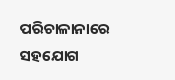ପରିଚାଳାନାରେ ସହଯୋଗ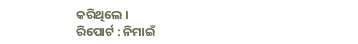କରିଥିଲେ ।
ରିପୋର୍ଟ : ନିମାଇଁ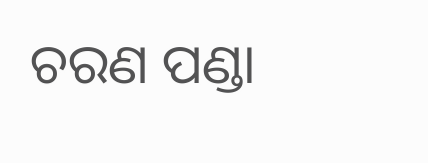ଚରଣ ପଣ୍ଡା